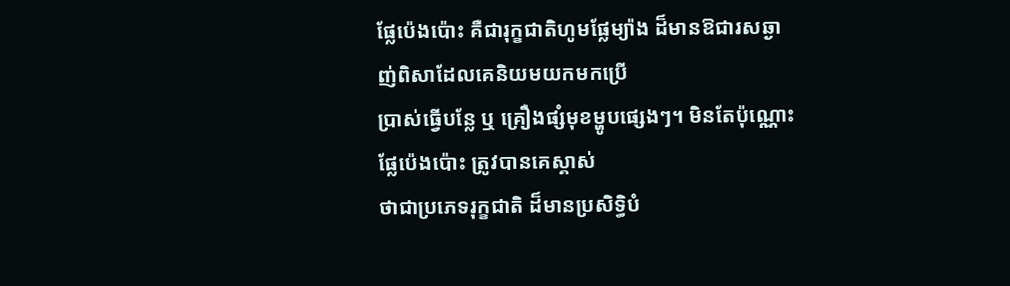ផ្លែប៉េងប៉ោះ គឺជារុក្ខជាតិហូមផ្លែម្យ៉ាង ដ៏មានឱជារសឆ្ងាញ់ពិសាដែលគេនិយមយកមកប្រើ
ប្រាស់ធ្វើបន្លែ ឬ គ្រឿងផ្សំមុខម្ហូបផ្សេងៗ។ មិនតែប៉ុណ្ណោះ ផ្លែប៉េងប៉ោះ ត្រូវបានគេស្គាស់
ថាជាប្រភេទរុក្ខជាតិ ដ៏មានប្រសិទ្ធិបំ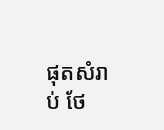ផុតសំរាប់ ថែ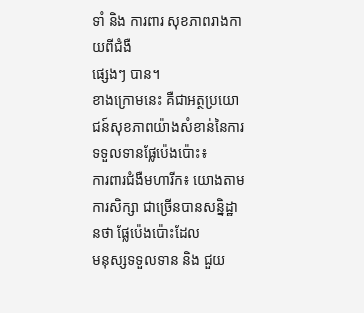ទាំ និង ការពារ សុខភាពរាងកាយពីជំងឺ
ផ្សេងៗ បាន។
ខាងក្រោមនេះ គឺជាអត្ថប្រយោជន៍សុខភាពយ៉ាងសំខាន់នៃការទទួលទានផ្លែប៉េងប៉ោះ៖
ការពារជំងឺមហារីក៖ យោងតាមការសិក្សា ជាច្រើនបានសន្និដ្ឋានថា ផ្លែប៉េងប៉ោះដែល
មនុស្សទទួលទាន និង ជួយ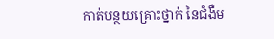កាត់បន្ថយគ្រោះថ្នាក់ នៃជំងឺម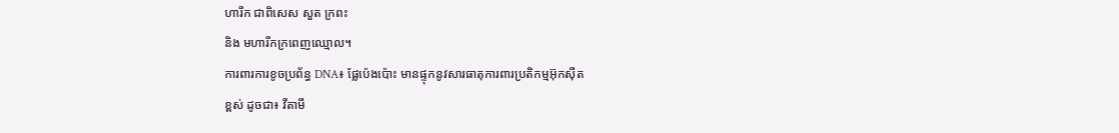ហារីក ជាពិសេស សួត ក្រពះ
និង មហារីកក្រពេញឈ្មោល។
ការពារការខូចប្រព័ន្ធ DNA៖ ផ្លែប៉េងប៉ោះ មានផ្ទុកនូវសារធាតុការពារប្រតិកម្មអ៊ុកស៊ីត
ខ្ពស់ ដូចជា៖ វីតាមី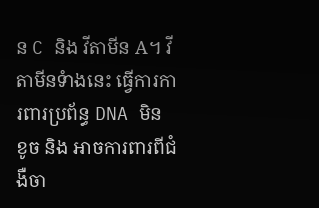ន C និង វីតាមីន A។ វីតាមីនទំាងនេះ ធ្វើការការពារប្រព័ន្ធ DNA មិន
ខូច និង អាចការពារពីជំងឺចា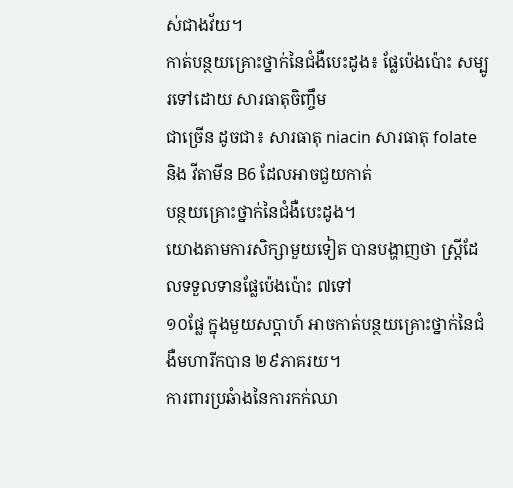ស់ជាងវ័យ។
កាត់បន្ថយគ្រោះថ្នាក់នៃជំងឺបេះដូង៖ ផ្លែប៉េងប៉ោះ សម្បូរទៅដោយ សារធាតុចិញ្ចឹម
ជាច្រើន ដូចជា៖ សារធាតុ niacin សារធាតុ folate និង វីតាមីន B6 ដែលអាចជួយកាត់
បន្ថយគ្រោះថ្នាក់នៃជំងឺបេះដូង។
យោងតាមការសិក្សាមួយទៀត បានបង្ហាញថា ស្រ្តីដែលទទួលទានផ្លែប៉េងប៉ោះ ៧ទៅ
១០ផ្លែ ក្នុងមួយសប្តាហ៍ អាចកាត់បន្ថយគ្រោះថ្នាក់នៃជំងឺមហារីកបាន ២៩ភាគរយ។
ការពារប្រឆំាងនៃការកក់ឈា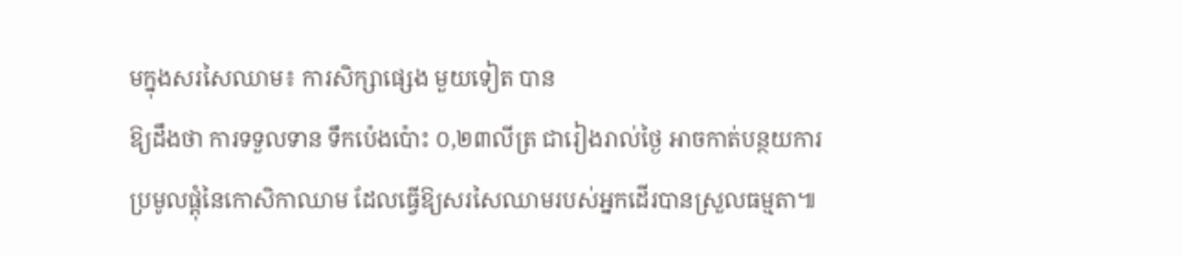មក្នុងសរសៃឈាម៖ ការសិក្សាផ្សេង មួយទៀត បាន
ឱ្យដឹងថា ការទទួលទាន ទឹកប៉េងប៉ោះ ០,២៣លីត្រ ជារៀងរាល់ថ្ងៃ អាចកាត់បន្ថយការ
ប្រមូលផ្តុំនៃកោសិកាឈាម ដែលធ្វើឱ្យសរសៃឈាមរបស់អ្នកដើរបានស្រួលធម្មតា៕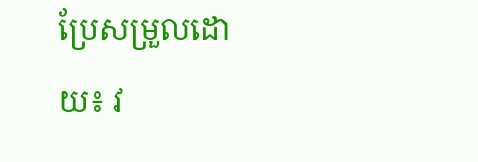ប្រែសម្រួលដោយ៖ វ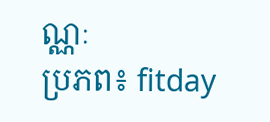ណ្ណៈ
ប្រភព៖ fitday